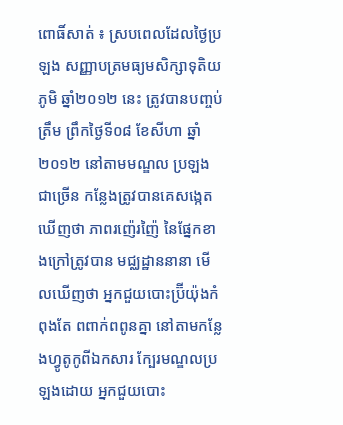ពោធិ៍សាត់ ៖ ស្របពេលដែលថ្ងៃប្រឡង សញ្ញាបត្រមធ្យមសិក្សាទុតិយភូមិ ឆ្នាំ២០១២ នេះ ត្រូវបានបញ្ចប់ត្រឹម ព្រឹកថ្ងៃទី០៨ ខែសីហា ឆ្នាំ២០១២ នៅតាមមណ្ឌល ប្រឡងជាច្រើន កន្លែងត្រូវបានគេសង្កេតឃើញថា ភាពរញ៉េរញ៉ៃ នៃផ្នែកខាងក្រៅត្រូវបាន មជ្ឈដ្ឋាននានា មើលឃើញថា អ្នកជួយបោះប្រ៊ីយ៉ុងកំពុងតែ ពពាក់ពពូនគ្នា នៅតាមកន្លែងហ្វូតូកូពីឯកសារ ក្បែរមណ្ឌលប្រឡងដោយ អ្នកជួយបោះ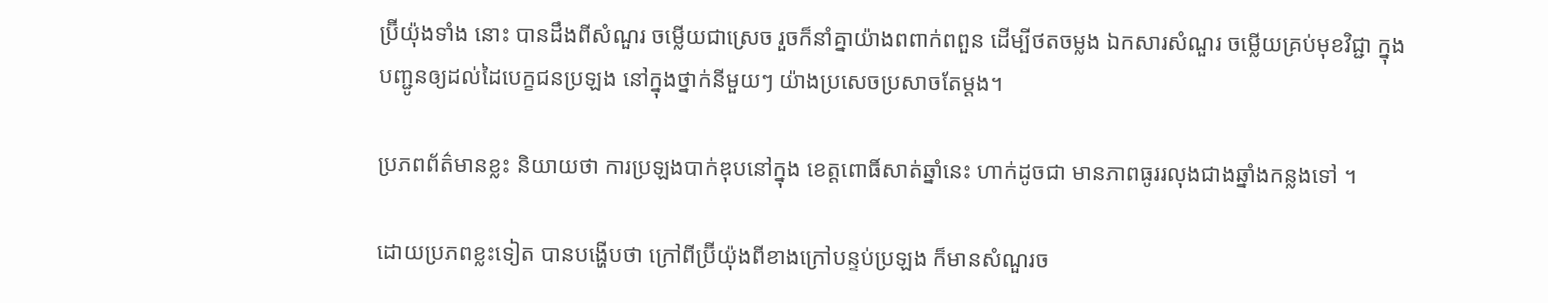ប្រ៊ីយ៉ុងទាំង នោះ បានដឹងពីសំណួរ ចម្លើយជាស្រេច រួចក៏នាំគ្នាយ៉ាងពពាក់ពពួន ដើម្បីថតចម្លង ឯកសារសំណួរ ចម្លើយគ្រប់មុខវិជ្ជា ក្នុងបញ្ជូនឲ្យដល់ដៃបេក្ខជនប្រឡង នៅក្នុងថ្នាក់នីមួយៗ យ៉ាងប្រសេចប្រសាចតែម្តង។

ប្រភពព័ត៌មានខ្លះ និយាយថា ការប្រឡងបាក់ឌុបនៅក្នុង ខេត្តពោធិ៍សាត់ឆ្នាំនេះ ហាក់ដូចជា មានភាពធូររលុងជាងឆ្នាំងកន្លងទៅ ។

ដោយប្រភពខ្លះទៀត បានបង្ហើបថា ក្រៅពីប្រ៊ីយ៉ុងពីខាងក្រៅបន្ទប់ប្រឡង ក៏មានសំណួរច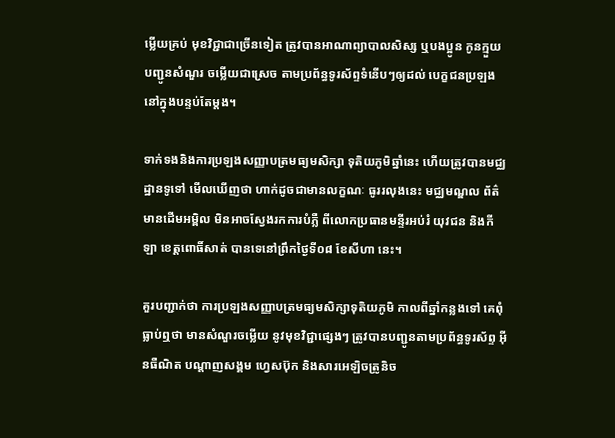ម្លើយគ្រប់ មុខវិជ្ជាជាច្រើនទៀត ត្រូវបានអាណាព្យាបាលសិស្ស ឬបងប្អូន កូនក្មួយ បញ្ជូនសំណួរ ចម្លើយជាស្រេច តាមប្រព័ន្ធទូរស័ព្ទទំនើបៗឲ្យដល់ បេក្ខជនប្រឡងនៅក្នុងបន្ទប់តែម្តង។

ទាក់ទងនិងការប្រឡងសញ្ញាបត្រមធ្យមសិក្សា ទុតិយភូមិឆ្នាំនេះ ហើយត្រូវបានមជ្ឈដ្ឋានទូទៅ មើលឃើញថា ហាក់ដូចជាមានលក្ខណៈ ធូររលុងនេះ មជ្ឈមណ្ឌល ព័ត៌មានដើមអម្ពិល មិនអាចស្វែងរកការបំភ្លឺ ពីលោកប្រធានមន្ទីរអប់រំ យុវជន និងកីឡា ខេត្តពោធិ៍សាត់ បានទេនៅព្រឹកថ្ងៃទី០៨ ខែសីហា នេះ។

គួរបញ្ជាក់ថា ការប្រឡងសញ្ញាបត្រមធ្យមសិក្សាទុតិយភូមិ កាលពីឆ្នាំកន្លងទៅ គេពុំធ្លាប់ឮថា មានសំណួរចម្លើយ នូវមុខវិជ្ជាផ្សេងៗ ត្រូវបានបញ្ជូនតាមប្រព័ន្ធទូរស័ព្ទ អ៊ីនធឺណិត បណ្តាញសង្គម ហ្វេសប៊ុក និងសារអេឡិចត្រូនិច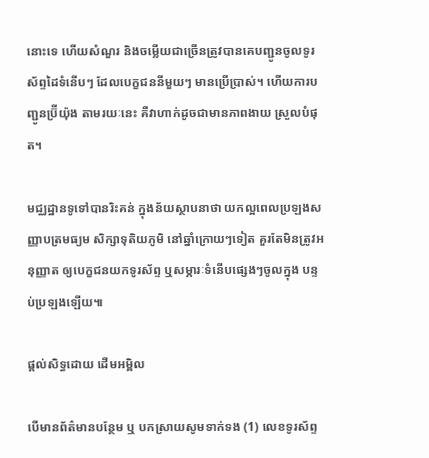នោះទេ ហើយសំណួរ និងចម្លើយជាច្រើនត្រូវបានគេបញ្ជូនចូលទូរស័ព្ទដៃទំនើបៗ ដែលបេក្ខជននីមួយៗ មានប្រើប្រាស់។ ហើយការបញ្ជូនប្រ៊ីយ៉ុង តាមរយៈនេះ គឺវាហាក់ដូចជាមានភាពងាយ ស្រួលបំផុត។

មជ្ឈដ្ឋានទូទៅបានរិះគន់ ក្នុងន័យស្ថាបនាថា យកល្អពេលប្រឡងសញ្ញាបត្រមធ្យម សិក្សាទុតិយភូមិ នៅឆ្នាំក្រោយៗទៀត គួរតែមិនត្រូវអនុញ្ញាត ឲ្យបេក្ខជនយកទូរស័ព្ទ ឬសម្ភារៈទំនើបផ្សេងៗចូលក្នុង បន្ទប់ប្រឡងឡើយ៕

ផ្តល់សិទ្ធដោយ ដើមអម្ពិល

បើមានព័ត៌មានបន្ថែម ឬ បកស្រាយសូមទាក់ទង (1) លេខទូរស័ព្ទ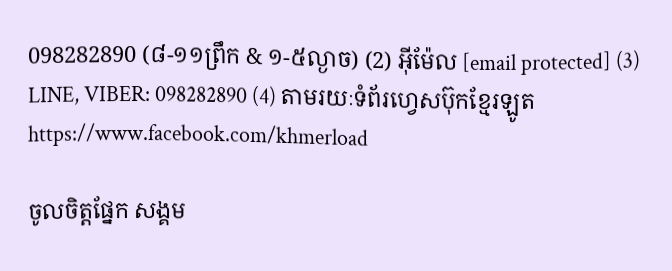098282890 (៨-១១ព្រឹក & ១-៥ល្ងាច) (2) អ៊ីម៉ែល [email protected] (3) LINE, VIBER: 098282890 (4) តាមរយៈទំព័រហ្វេសប៊ុកខ្មែរឡូត https://www.facebook.com/khmerload

ចូលចិត្តផ្នែក សង្គម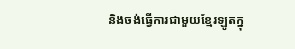និងចង់ធ្វើការជាមួយខ្មែរឡូតក្នុ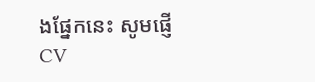ងផ្នែកនេះ សូមផ្ញើ CV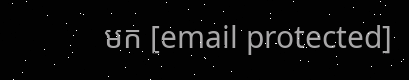មក [email protected]